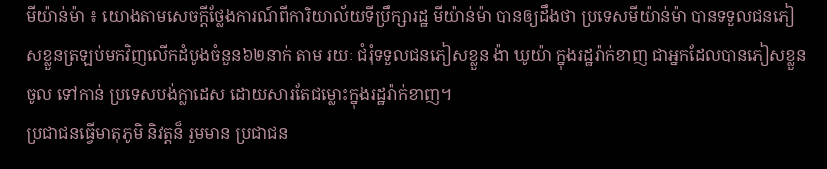មីយ៉ាន់ម៉ា ៖ យោងតាមសេចក្តីថ្លែងការណ៍ពីការិយាល័យទីប្រឹក្សារដ្ឋ មីយ៉ាន់ម៉ា បានឲ្យដឹងថា ប្រទេសមីយ៉ាន់ម៉ា បានទទួលជនភៀសខ្លួនត្រឡប់មកវិញលើកដំបូងចំនួន៦២នាក់ តាម រយៈ ជំរុំទទួលជនភៀសខ្លួន ង៉ា ឃូយ៉ា ក្នុងរដ្ឋរ៉ាក់ខាញ ជាអ្នកដែលបានភៀសខ្លួន ចូល ទៅកាន់ ប្រទេសបង់ក្លាដេស ដោយសារតែជម្លោះក្នុងរដ្ឋរ៉ាក់ខាញ។
ប្រជាជនធ្វើមាតុភូមិ និវត្តន៏ រួមមាន ប្រជាជន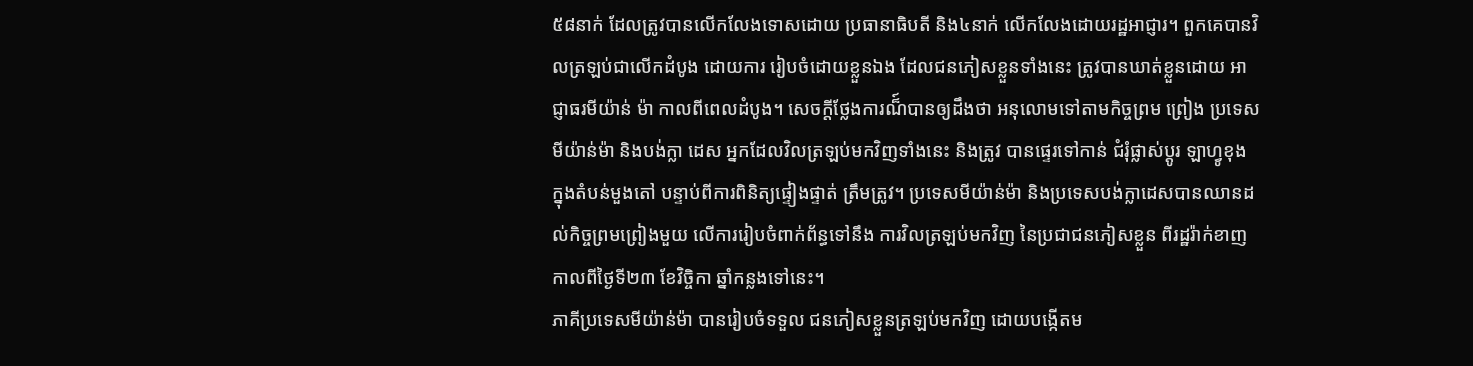៥៨នាក់ ដែលត្រូវបានលើកលែងទោសដោយ ប្រធានាធិបតី និង៤នាក់ លើកលែងដោយរដ្ឋអាជ្ញារ។ ពួកគេបានវិលត្រឡប់ជាលើកដំបូង ដោយការ រៀបចំដោយខ្លួនឯង ដែលជនភៀសខ្លួនទាំងនេះ ត្រូវបានឃាត់ខ្លួនដោយ អាជ្ញាធរមីយ៉ាន់ ម៉ា កាលពីពេលដំបូង។ សេចក្តីថ្លែងការណ៏៍បានឲ្យដឹងថា អនុលោមទៅតាមកិច្ចព្រម ព្រៀង ប្រទេសមីយ៉ាន់ម៉ា និងបង់ក្លា ដេស អ្នកដែលវិលត្រឡប់មកវិញទាំងនេះ និងត្រូវ បានផ្ទេរទៅកាន់ ជំរុំផ្លាស់ប្តូរ ឡាហ្វូខុង ក្នុងតំបន់មួងតៅ បន្ទាប់ពីការពិនិត្យផ្ទៀងផ្ទាត់ ត្រឹមត្រូវ។ ប្រទេសមីយ៉ាន់ម៉ា និងប្រទេសបង់ក្លាដេសបានឈានដល់កិច្ចព្រមព្រៀងមួយ លើការរៀបចំពាក់ព័ន្ធទៅនឹង ការវិលត្រឡប់មកវិញ នៃប្រជាជនភៀសខ្លួន ពីរដ្ឋរ៉ាក់ខាញ កាលពីថ្ងៃទី២៣ ខែវិច្ចិកា ឆ្នាំកន្លងទៅនេះ។
ភាគីប្រទេសមីយ៉ាន់ម៉ា បានរៀបចំទទួល ជនភៀសខ្លួនត្រឡប់មកវិញ ដោយបង្កើតម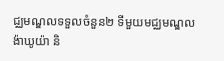ជ្ឈមណ្ឌលទទួលចំនួន២ ទីមួយមជ្ឈមណ្ឌល ង៉ាឃូយ៉ា និ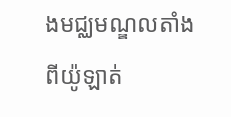ងមជ្ឈមណ្ឌលតាំងពីយ៉ូឡាត់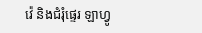វ៉េ និងជំរុំផ្ទេរ ឡាហ្វូ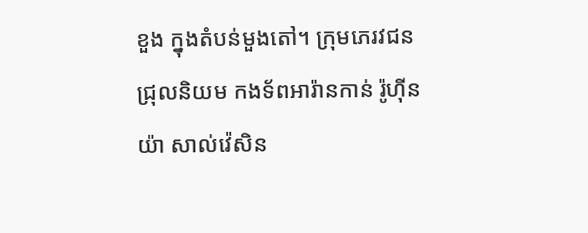ខួង ក្នុងតំបន់មួងតៅ។ ក្រុមភេរវជនជ្រុលនិយម កងទ័ពអារ៉ានកាន់ រ៉ូហ៊ីនយ៉ា សាល់វ៉េសិន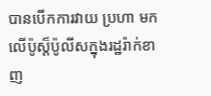បានបើកការវាយ ប្រហា មកលើប៉ូស្ត៏ប៉ូលីសក្នុងរដ្ឋរ៉ាក់ខាញ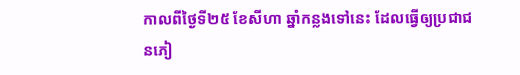កាលពីថ្ងៃទី២៥ ខែសីហា ឆ្នាំកន្លងទៅនេះ ដែលធ្វើឲ្យប្រជាជនភៀ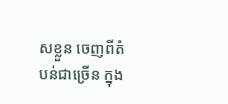សខ្លួន ចេញពីតំបន់ជាច្រើន ក្នុង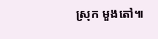ស្រុក មួងតៅ៕